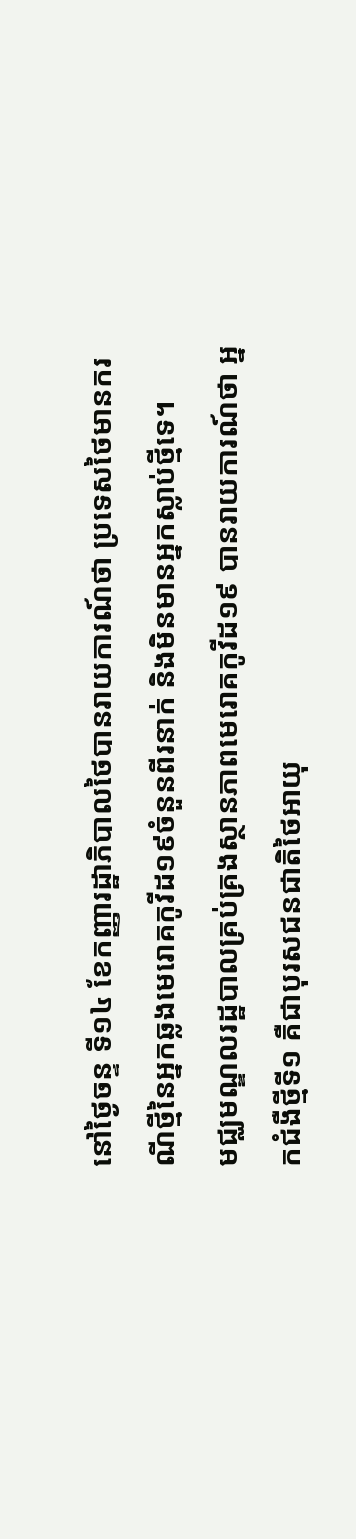នៅថ្ងៃចន្ទ ទី១៤ ខែកញ្ញារដ្ឋាភិបាលថៃបានរាយការណ៍ថា ប្រទេសថៃមានករណីថ្មីនៃអ្នកឆ្លងមេរោគកូវីដ១៩ចំនួនពីរនាក់ និងមិនមានអ្នកស្លាប់ថ្មីទេ។
មជ្ឈមណ្ឌលរដ្ឋបាលគ្រប់គ្រងស្ថានភាពមេរោគកូវីដ១៩ បានរាយការណ៍ថា អ្នកជំងឺថ្មីទី១ គឺជាបុរសជនជាតិថៃអាយុ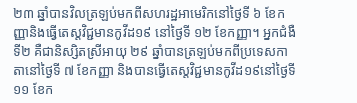២៣ ឆ្នាំបានវិលត្រឡប់មកពីសហរដ្ឋអាមេរិកនៅថ្ងៃទី ៦ ខែកញ្ញានិងធ្វើតេស្តវិជ្ជមានកូវីដ១៩ នៅថ្ងៃទី ១២ ខែកញ្ញា។ អ្នកជំងឺទី២ គឺជានិស្សិតស្រីអាយុ ២៩ ឆ្នាំបានត្រឡប់មកពីប្រទេសកាតានៅថ្ងៃទី ៧ ខែកញ្ញា និងបានធ្វើតេស្តវិជ្ជមានកូវីដ១៩នៅថ្ងៃទី ១១ ខែក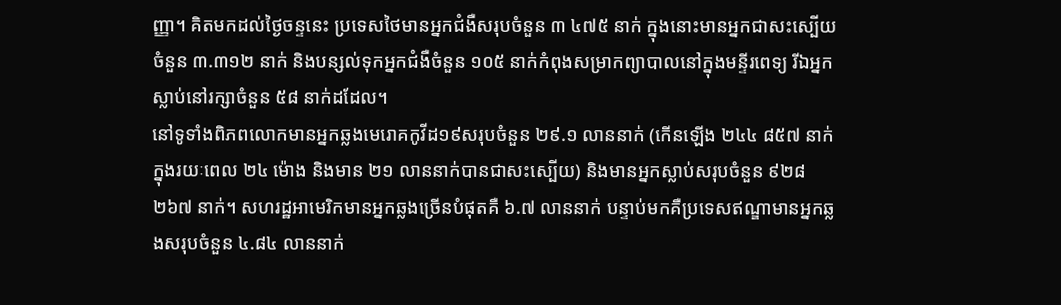ញ្ញា។ គិតមកដល់ថ្ងៃចន្ទនេះ ប្រទេសថៃមានអ្នកជំងឺសរុបចំនួន ៣ ៤៧៥ នាក់ ក្នុងនោះមានអ្នកជាសះស្បើយចំនួន ៣.៣១២ នាក់ និងបន្សល់ទុកអ្នកជំងឺចំនួន ១០៥ នាក់កំពុងសម្រាកព្យាបាលនៅក្នុងមន្ទីរពេទ្យ រីឯអ្នកស្លាប់នៅរក្សាចំនួន ៥៨ នាក់ដដែល។
នៅទូទាំងពិភពលោកមានអ្នកឆ្លងមេរោគកូវីដ១៩សរុបចំនួន ២៩.១ លាននាក់ (កើនឡើង ២៤៤ ៨៥៧ នាក់ក្នុងរយៈពេល ២៤ ម៉ោង និងមាន ២១ លាននាក់បានជាសះស្បើយ) និងមានអ្នកស្លាប់សរុបចំនួន ៩២៨ ២៦៧ នាក់។ សហរដ្ឋអាមេរិកមានអ្នកឆ្លងច្រើនបំផុតគឺ ៦.៧ លាននាក់ បន្ទាប់មកគឺប្រទេសឥណ្ឌាមានអ្នកឆ្លងសរុបចំនួន ៤.៨៤ លាននាក់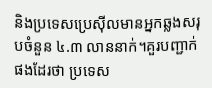និងប្រទេសប្រេស៊ីលមានអ្នកឆ្លងសរុបចំនួន ៤.៣ លាននាក់។គួរបញ្ជាក់ផងដែរថា ប្រទេស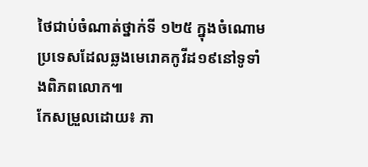ថៃជាប់ចំណាត់ថ្នាក់ទី ១២៥ ក្នុងចំណោមប្រទេសដែលឆ្លងមេរោគកូវីដ១៩នៅទូទាំងពិភពលោក៕
កែសម្រួលដោយ៖ ភា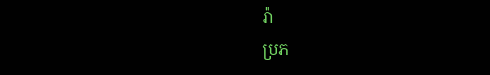រ៉ា
ប្រភ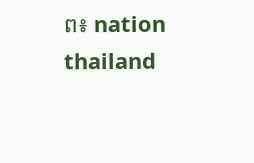ព៖ nation thailand